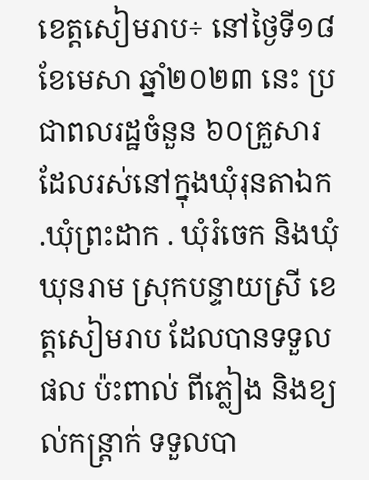ខេត្តសៀមរាប÷ នៅថ្ងៃទី១៨ ខែមេសា ឆ្នាំ២០២៣ នេះ ប្រជាពលរដ្ឋចំនួន ៦០គ្រួសារដែលរស់នៅក្នុងឃុំរុនតាឯក .ឃុំព្រះដាក . ឃុំរំចេក និងឃុំឃុនរាម ស្រុកបន្ទាយស្រី ខេត្តសៀមរាប ដែលបានទទួលផល ប៉ះពាល់ ពីភ្លៀង និងខ្យល់កន្ត្រាក់ ទទួលបា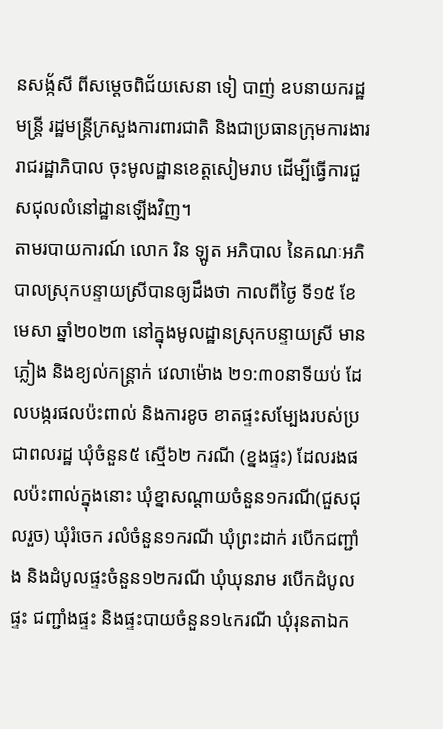នសង្ក័សី ពីសម្ដេចពិជ័យសេនា ទៀ បាញ់ ឧបនាយករដ្ឋមន្ត្រី រដ្ឋមន្ត្រីក្រសួងការពារជាតិ និងជាប្រធានក្រុមការងាររាជរដ្ឋាភិបាល ចុះមូលដ្ឋានខេត្តសៀមរាប ដើម្បីធ្វើការជួសជុលលំនៅដ្ឋានឡើងវិញ។
តាមរបាយការណ៍ លោក រិន ឡូត អភិបាល នៃគណៈអភិបាលស្រុកបន្ទាយស្រីបានឲ្យដឹងថា កាលពីថ្ងៃ ទី១៥ ខែមេសា ឆ្នាំ២០២៣ នៅក្នុងមូលដ្ឋានស្រុកបន្ទាយស្រី មានភ្លៀង និងខ្យល់កន្ត្រាក់ វេលាម៉ោង ២១:៣០នាទីយប់ ដែលបង្ករផលប៉ះពាល់ និងការខូច ខាតផ្ទះសម្បែងរបស់ប្រជាពលរដ្ឋ ឃុំចំនួន៥ ស្មើ៦២ ករណី (ខ្នងផ្ទះ) ដែលរងផលប៉ះពាល់ក្នុងនោះ ឃុំខ្នាសណ្តាយចំនួន១ករណី(ជួសជុលរួច) ឃុំរំចេក រលំចំនួន១ករណី ឃុំព្រះដាក់ របើកជញ្ជាំង និងដំបូលផ្ទះចំនួន១២ករណី ឃុំឃុនរាម របើកដំបូលផ្ទះ ជញ្ជាំងផ្ទះ និងផ្ទះបាយចំនួន១៤ករណី ឃុំរុនតាឯក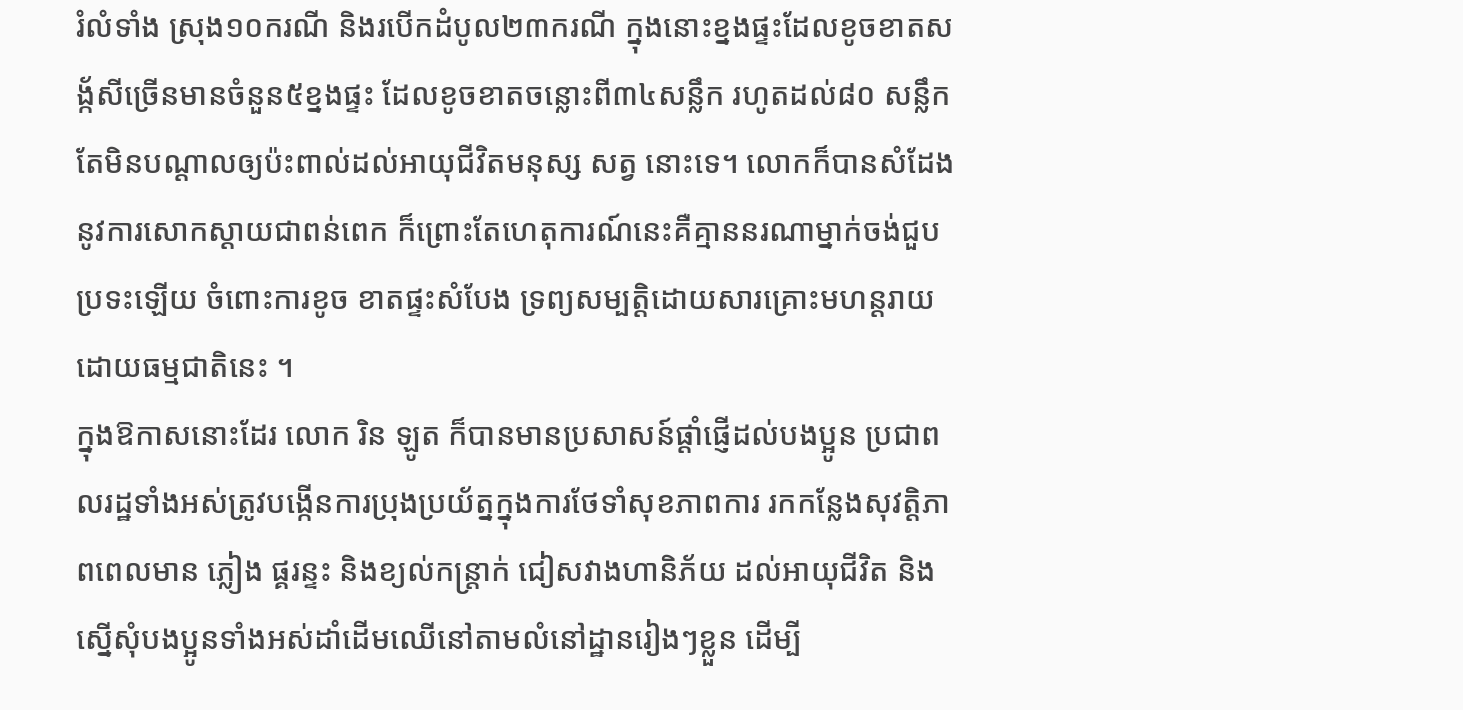រំលំទាំង ស្រុង១០ករណី និងរបើកដំបូល២៣ករណី ក្នុងនោះខ្នងផ្ទះដែលខូចខាតសង្ក័សីច្រើនមានចំនួន៥ខ្នងផ្ទះ ដែលខូចខាតចន្លោះពី៣៤សន្លឹក រហូតដល់៨០ សន្លឹក តែមិនបណ្ដាលឲ្យប៉ះពាល់ដល់អាយុជីវិតមនុស្ស សត្វ នោះទេ។ លោកក៏បានសំដែងនូវការសោកស្ដាយជាពន់ពេក ក៏ព្រោះតែហេតុការណ៍នេះគឺគ្មាននរណាម្នាក់ចង់ជួបប្រទះឡើយ ចំពោះការខូច ខាតផ្ទះសំបែង ទ្រព្យសម្បត្តិដោយសារគ្រោះមហន្តរាយដោយធម្មជាតិនេះ ។
ក្នុងឱកាសនោះដែរ លោក រិន ឡូត ក៏បានមានប្រសាសន៍ផ្តាំផ្ញើដល់បងប្អូន ប្រជាពលរដ្ឋទាំងអស់ត្រូវបង្កើនការប្រុងប្រយ័ត្នក្នុងការថែទាំសុខភាពការ រកកន្លែងសុវត្តិភាពពេលមាន ភ្លៀង ផ្គរន្ទះ និងខ្យល់កន្ត្រាក់ ជៀសវាងហានិភ័យ ដល់អាយុជីវិត និងស្នើសុំបងប្អូនទាំងអស់ដាំដើមឈើនៅតាមលំនៅដ្ឋានរៀងៗខ្លួន ដើម្បី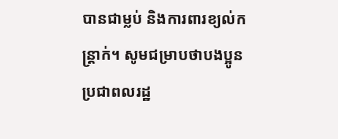បានជាម្លប់ និងការពារខ្យល់កន្ត្រាក់។ សូមជម្រាបថាបងប្អូនប្រជាពលរដ្ឋ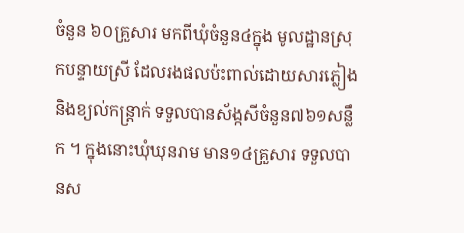ចំនួន ៦០គ្រួសារ មកពីឃុំចំនួន៤ក្នុង មូលដ្ឋានស្រុកបន្ទាយស្រី ដែលរងផលប៉ះពាល់ដោយសារភ្លៀង និងខ្យល់កន្ត្រាក់ ទទួលបានស័ង្កសីចំនួន៧៦១សន្លឹក ។ ក្នុងនោះឃុំឃុនរាម មាន១៤គ្រួសារ ទទួលបានស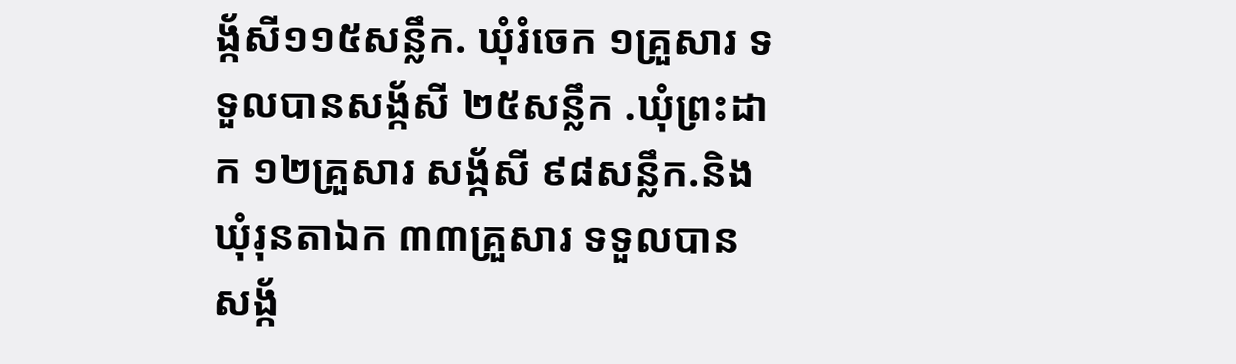ង្ក័សី១១៥សន្លឹក. ឃុំរំចេក ១គ្រួសារ ទទួលបានសង្ក័សី ២៥សន្លឹក .ឃុំព្រះដាក ១២គ្រួសារ សង្ក័សី ៩៨សន្លឹក.និងឃុំរុនតាឯក ៣៣គ្រួសារ ទទួលបានសង្ក័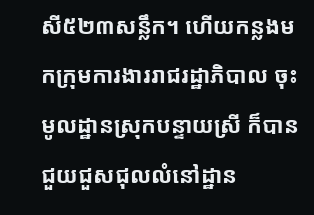សី៥២៣សន្លឹក។ ហើយកន្លងមកក្រុមការងាររាជរដ្ឋាភិបាល ចុះមូលដ្ឋានស្រុកបន្ទាយស្រី ក៏បានជួយជួសជុលលំនៅដ្ឋាន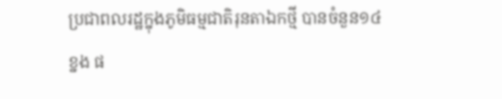ប្រជាពលរដ្ឋក្នុងភូមិធម្មជាតិរុនតាឯកថ្មី បានចំនួន១៤ខ្នង ផ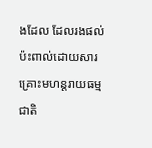ងដែល ដែលរងផល់ប៉ះពាល់ដោយសារគ្រោះមហន្តរាយធម្មជាតិ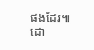ផងដែរ៕
ដោ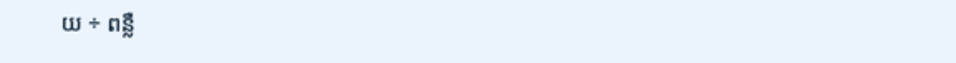យ ÷ ពន្លឺ